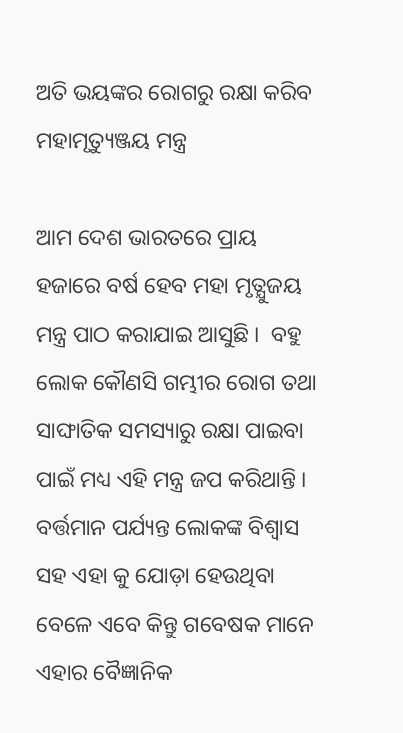ଅତି ଭୟଙ୍କର ରୋଗରୁ ରକ୍ଷା କରିବ ମହାମୃତ୍ୟୁଞ୍ଜୟ ମନ୍ତ୍ର

ଆମ ଦେଶ ଭାରତରେ ପ୍ରାୟ ହଜାରେ ବର୍ଷ ହେବ ମହା ମୃତ୍ଯୁଜୟ ମନ୍ତ୍ର ପାଠ କରାଯାଇ ଆସୁଛି ।  ବହୁ ଲୋକ କୌଣସି ଗମ୍ଭୀର ରୋଗ ତଥା ସାଙ୍ଘାତିକ ସମସ୍ୟାରୁ ରକ୍ଷା ପାଇବା ପାଇଁ ମଧ୍ୟ ଏହି ମନ୍ତ୍ର ଜପ କରିଥାନ୍ତି ।  ବର୍ତ୍ତମାନ ପର୍ଯ୍ୟନ୍ତ ଲୋକଙ୍କ ବିଶ୍ୱାସ ସହ ଏହା କୁ ଯୋଡ଼ା ହେଉଥିବା ବେଳେ ଏବେ କିନ୍ତୁ ଗବେଷକ ମାନେ ଏହାର ବୈଜ୍ଞାନିକ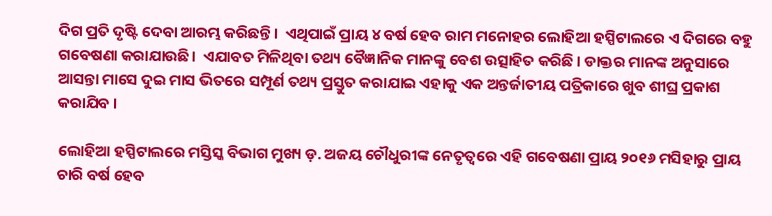ଦିଗ ପ୍ରତି ଦୃଷ୍ଟି ଦେବା ଆରମ୍ଭ କରିଛନ୍ତି ।  ଏଥିପାଇଁ ପ୍ରାୟ ୪ ବର୍ଷ ହେବ ରାମ ମନୋହର ଲୋହିଆ ହସ୍ପିଟାଲରେ ଏ ଦିଗରେ ବହୁ ଗବେଷଣା କରାଯାଉଛି।  ଏଯାବତ ମିଳିଥିବା ତଥ୍ୟ ବୈଜ୍ଞାନିକ ମାନଙ୍କୁ ବେଶ ଉତ୍ସାହିତ କରିଛି । ଡାକ୍ତର ମାନଙ୍କ ଅନୁସାରେ ଆସନ୍ତା ମାସେ ଦୁଇ ମାସ ଭିତରେ ସମ୍ପୂର୍ଣ ତଥ୍ୟ ପ୍ରସ୍ତୁତ କରାଯାଇ ଏହାକୁ ଏକ ଅନ୍ତର୍ଜାତୀୟ ପତ୍ରିକାରେ ଖୁବ ଶୀଘ୍ର ପ୍ରକାଶ କରାଯିବ ।

ଲୋହିଆ ହସ୍ପିଟାଲରେ ମସ୍ତିସ୍କ ବିଭାଗ ମୁଖ୍ୟ ଡ଼. ଅଜୟ ଚୌଧୁରୀଙ୍କ ନେତୃତ୍ୱରେ ଏହି ଗବେଷଣା ପ୍ରାୟ ୨୦୧୬ ମସିହାରୁ ପ୍ରାୟ ଚାରି ବର୍ଷ ହେବ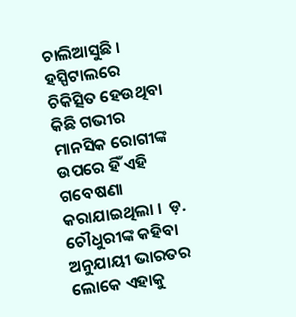ଚାଲିଆସୁଛି ।  ହସ୍ପିଟାଲରେ ଚିକିତ୍ସିତ ହେଉଥିବା କିଛି ଗଭୀର ମାନସିକ ରୋଗୀଙ୍କ ଉପରେ ହିଁ ଏହି ଗବେଷଣା କରାଯାଇଥିଲା ।  ଡ଼. ଚୌଧୁରୀଙ୍କ କହିବା ଅନୁଯାୟୀ ଭାରତର ଲୋକେ ଏହାକୁ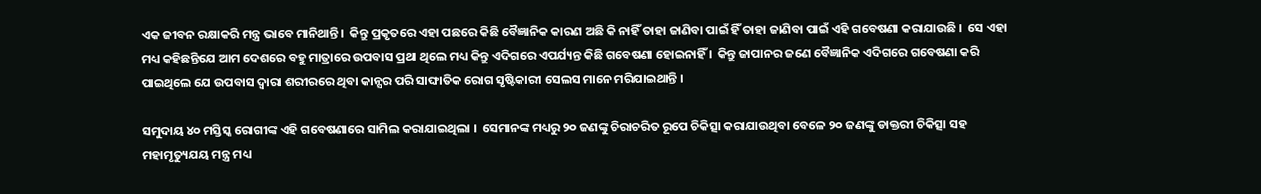ଏକ ଜୀବନ ରକ୍ଷାକରି ମନ୍ତ୍ର ଭାବେ ମାନିଥାନ୍ତି ।  କିନ୍ତୁ ପ୍ରକୃତରେ ଏହା ପଛରେ କିଛି ବୈଜ୍ଞାନିକ କାରଣ ଅଛି କି ନାହିଁ ତାହା ଜାଣିବା ପାଇଁ ହିଁ ତାହା ଜାଣିବା ପାଇଁ ଏହି ଗବେଷଣା କରାଯାଉଛି ।  ସେ ଏହା ମଧ୍ୟ କହିଛନ୍ତିଯେ ଆମ ଦେଶରେ ବହୁ ମାତ୍ରାରେ ଉପବାସ ପ୍ରଥା ଥିଲେ ମଧ୍ୟ କିନ୍ତୁ ଏଦିଗରେ ଏପର୍ଯ୍ୟନ୍ତ କିଛି ଗବେଷଣା ହୋଇନାହିଁ ।  କିନ୍ତୁ ଜାପାନର ଜଣେ ବୈଜ୍ଞାନିକ ଏଦିଗରେ ଗବେଷଣା କରି ପାଇଥିଲେ ଯେ ଉପବାସ ଦ୍ୱାରା ଶରୀରରେ ଥିବା କାନ୍ସର ପରି ସାଙ୍ଘାତିକ ରୋଗ ସୃଷ୍ଟିକାରୀ ସେଲସ ମାନେ ମରିଯାଇଥାନ୍ତି ।

ସମୁଦାୟ ୪୦ ମସ୍ତିସ୍କ ରୋଗୀଙ୍କ ଏହି ଗବେଷଣାରେ ସାମିଲ କରାଯାଇଥିଲା ।  ସେମାନଙ୍କ ମଧ୍ୟରୁ ୨୦ ଜଣଙ୍କୁ ଚିରାଚରିତ ରୂପେ ଚିକିତ୍ସା କରାଯାଉଥିବା ବେଳେ ୨୦ ଜଣଙ୍କୁ ଡାକ୍ତରୀ ଚିକିତ୍ସା ସହ ମହାମୃତ୍ୟୁଯୟ ମନ୍ତ୍ର ମଧ୍ୟ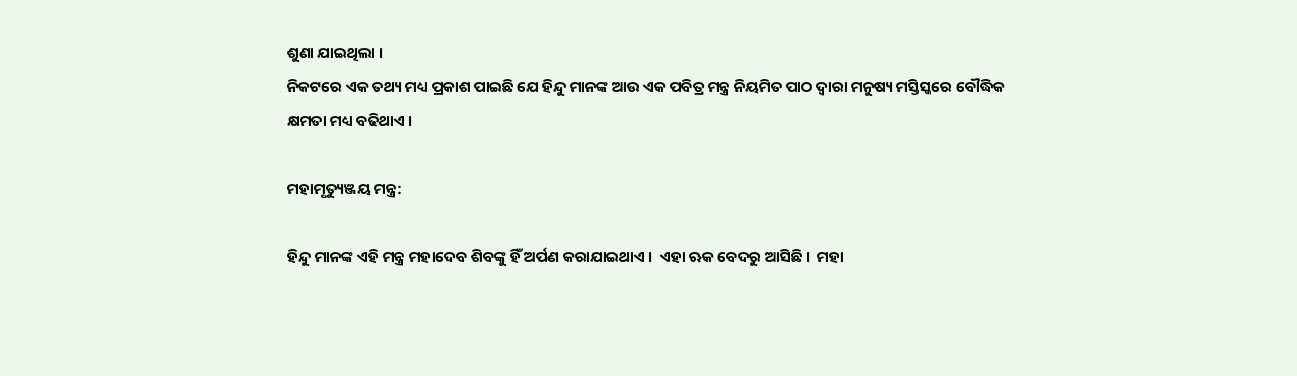ଶୁଣା ଯାଇଥିଲା ।
ନିକଟରେ ଏକ ତଥ୍ୟ ମଧ୍ୟ ପ୍ରକାଶ ପାଇଛି ଯେ ହିନ୍ଦୁ ମାନଙ୍କ ଆଉ ଏକ ପବିତ୍ର ମନ୍ତ୍ର ନିୟମିତ ପାଠ ଦ୍ୱାରା ମନୁଷ୍ୟ ମସ୍ତିସ୍କରେ ବୌଦ୍ଧିକ କ୍ଷମତା ମଧ୍ୟ ବଢିଥାଏ ।

ମହାମୃତ୍ୟୁଞ୍ଜୟ ମନ୍ତ୍ର:

ହିନ୍ଦୁ ମାନଙ୍କ ଏହି ମନ୍ତ୍ର ମହାଦେବ ଶିବଙ୍କୁ ହିଁ ଅର୍ପଣ କରାଯାଇଥାଏ ।  ଏହା ଋକ ବେଦରୁ ଆସିଛି ।  ମହା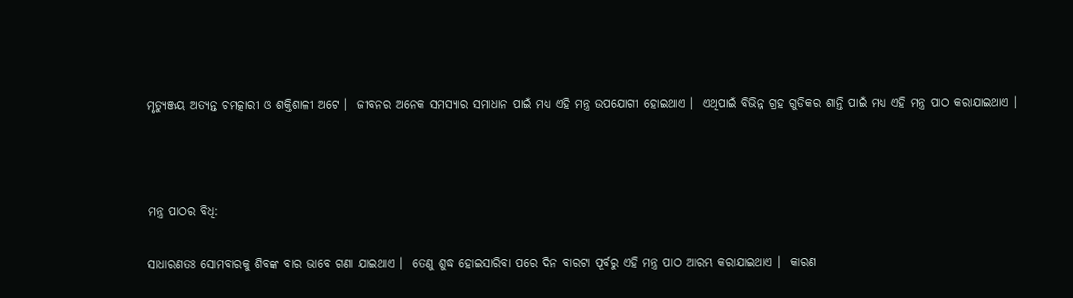ମୃତ୍ୟୁଞ୍ଜୟ ଅତ୍ୟନ୍ତ ଚମତ୍କାରୀ ଓ ଶକ୍ତିଶାଳୀ ଅଟେ ।  ଜୀବନର ଅନେକ ସମସ୍ୟାର ସମାଧାନ ପାଇଁ ମଧ୍ୟ ଏହି ମନ୍ତ୍ର ଉପଯୋଗୀ ହୋଇଥାଏ ।  ଏଥିପାଇଁ ବିଭିନ୍ନ ଗ୍ରହ ଗୁଡିକର ଶାନ୍ତି ପାଇଁ ମଧ୍ୟ ଏହି ମନ୍ତ୍ର ପାଠ କରାଯାଇଥାଏ ।



ମନ୍ତ୍ର ପାଠର ବିଧି:

ସାଧାରଣତଃ ସୋମବାରକୁ ଶିବଙ୍କ ବାର ଭାବେ ଗଣା ଯାଇଥାଏ ।  ତେଣୁ ଶୁଦ୍ଧ ହୋଇସାରିବା ପରେ ଦିନ ବାରଟା ପୂର୍ବରୁ ଏହି ମନ୍ତ୍ର ପାଠ ଆରମ୍ଭ କରାଯାଇଥାଏ ।  କାରଣ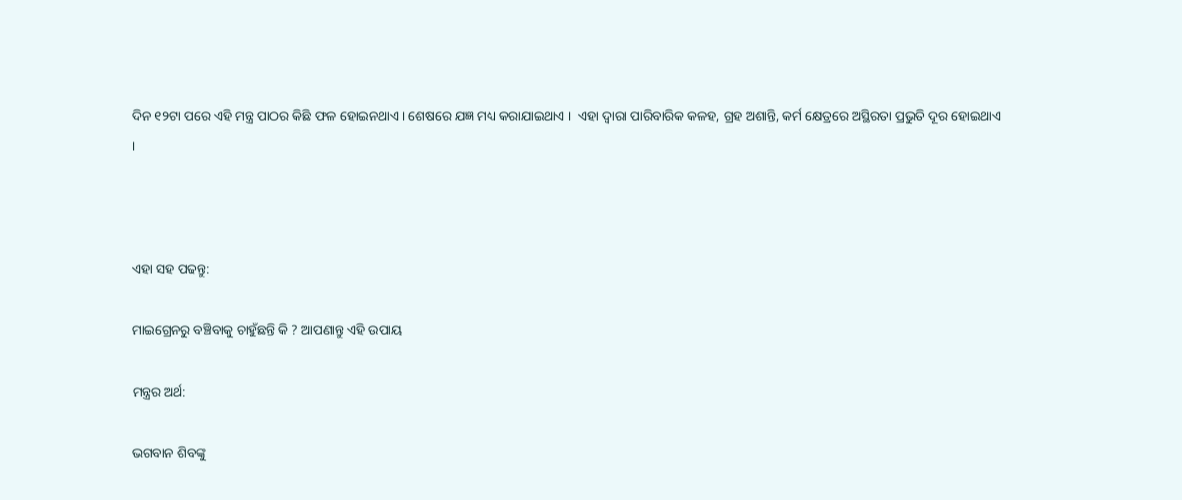ଦିନ ୧୨ଟା ପରେ ଏହି ମନ୍ତ୍ର ପାଠର କିଛି ଫଳ ହୋଇନଥାଏ । ଶେଷରେ ଯଜ୍ଞ ମଧ୍ୟ କରାଯାଇଥାଏ ।  ଏହା ଦ୍ୱାରା ପାରିବାରିକ କଳହ, ଗ୍ରହ ଅଶାନ୍ତି, କର୍ମ କ୍ଷେତ୍ରରେ ଅସ୍ଥିରତା ପ୍ରଭୁତି ଦୂର ହୋଇଥାଏ ।



ଏହା ସହ ପଢନ୍ତୁ:

ମାଇଗ୍ରେନରୁ ବଞ୍ଚିବାକୁ ଚାହୁଁଛନ୍ତି କି ? ଆପଣାନ୍ତୁ ଏହି ଉପାୟ

ମନ୍ତ୍ରର ଅର୍ଥ:

ଭଗବାନ ଶିବଙ୍କୁ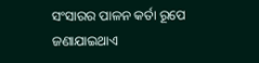ସଂସାରର ପାଳନ କର୍ତା ରୂପେ ଜଣାଯାଇଥାଏ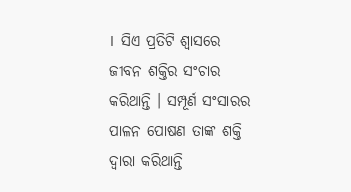।  ସିଏ ପ୍ରତିଟି ଶ୍ୱାସରେ ଜୀବନ ଶକ୍ତିର ସଂଚାର କରିଥାନ୍ତି । ସମ୍ପୂର୍ଣ ସଂସାରର ପାଳନ ପୋଷଣ ତାଙ୍କ ଶକ୍ତି ଦ୍ୱାରା କରିଥାନ୍ତି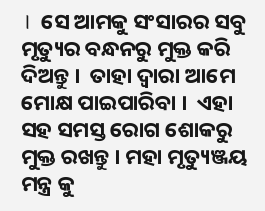।  ସେ ଆମକୁ ସଂସାରର ସବୁ ମୃତ୍ୟୁର ବନ୍ଧନରୁ ମୁକ୍ତ କରି ଦିଅନ୍ତୁ ।  ତାହା ଦ୍ୱାରା ଆମେ ମୋକ୍ଷ ପାଇପାରିବା ।  ଏହା ସହ ସମସ୍ତ ରୋଗ ଶୋକରୁ ମୁକ୍ତ ରଖନ୍ତୁ । ମହା ମୃତ୍ୟୁଞ୍ଜୟ ମନ୍ତ୍ର କୁ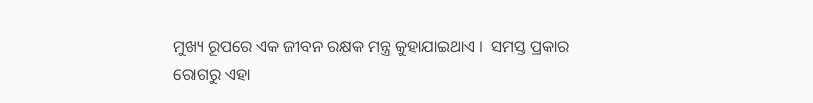ମୁଖ୍ୟ ରୂପରେ ଏକ ଜୀବନ ରକ୍ଷକ ମନ୍ତ୍ର କୁହାଯାଇଥାଏ ।  ସମସ୍ତ ପ୍ରକାର ରୋଗରୁ ଏହା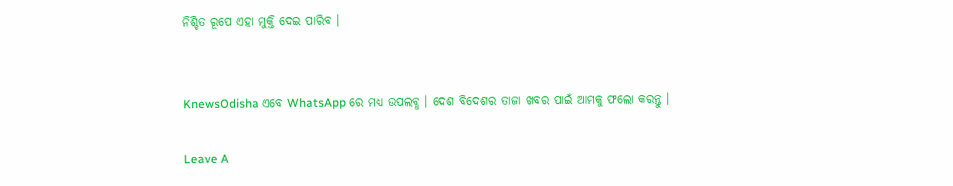ନିଶ୍ଚିତ ରୂପେ ଏହା ମୁକ୍ତି ଦେଇ ପାରିବ ।


KnewsOdisha ଏବେ WhatsApp ରେ ମଧ୍ୟ ଉପଲବ୍ଧ । ଦେଶ ବିଦେଶର ତାଜା ଖବର ପାଇଁ ଆମକୁ ଫଲୋ କରନ୍ତୁ ।

Leave A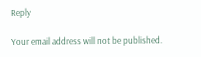Reply

Your email address will not be published.